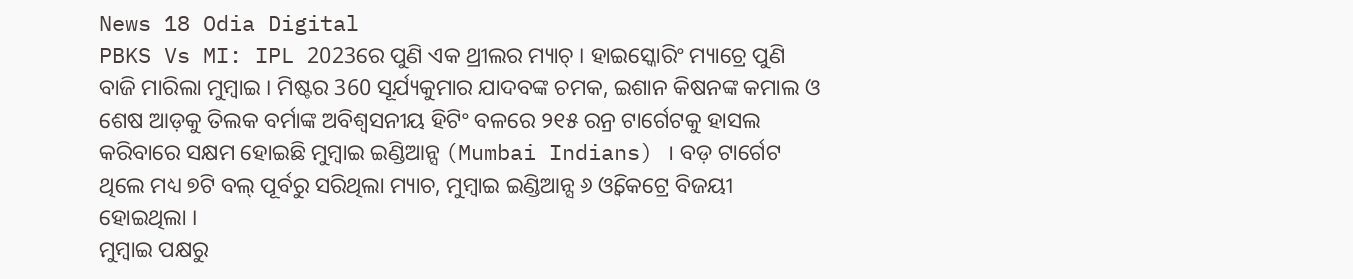News 18 Odia Digital
PBKS Vs MI: IPL 2023ରେ ପୁଣି ଏକ ଥ୍ରୀଲର ମ୍ୟାଚ୍ । ହାଇସ୍କୋରିଂ ମ୍ୟାଚ୍ରେ ପୁଣି ବାଜି ମାରିଲା ମୁମ୍ବାଇ । ମିଷ୍ଟର 360 ସୂର୍ଯ୍ୟକୁମାର ଯାଦବଙ୍କ ଚମକ, ଇଶାନ କିଷନଙ୍କ କମାଲ ଓ ଶେଷ ଆଡ଼କୁ ତିଲକ ବର୍ମାଙ୍କ ଅବିଶ୍ବସନୀୟ ହିଟିଂ ବଳରେ ୨୧୫ ରନ୍ର ଟାର୍ଗେଟକୁ ହାସଲ କରିବାରେ ସକ୍ଷମ ହୋଇଛି ମୁମ୍ବାଇ ଇଣ୍ଡିଆନ୍ସ (Mumbai Indians) । ବଡ଼ ଟାର୍ଗେଟ ଥିଲେ ମଧ୍ୟ ୭ଟି ବଲ୍ ପୂର୍ବରୁ ସରିଥିଲା ମ୍ୟାଚ, ମୁମ୍ବାଇ ଇଣ୍ଡିଆନ୍ସ ୬ ଓ୍ବିକେଟ୍ରେ ବିଜୟୀ ହୋଇଥିଲା ।
ମୁମ୍ବାଇ ପକ୍ଷରୁ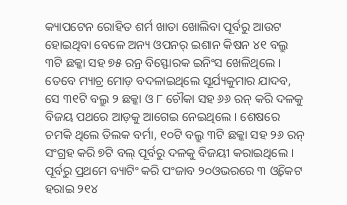କ୍ୟାପଟେନ ରୋହିତ ଶର୍ମ ଖାତା ଖୋଲିବା ପୂର୍ବରୁ ଆଉଟ ହୋଇଥିବା ବେଳେ ଅନ୍ୟ ଓପନର୍ ଇଶାନ କିଷନ ୪୧ ବଲ୍ରୁ ୩ଟି ଛକ୍କା ସହ ୭୫ ରନ୍ର ବିସ୍ଫୋରକ ଇନିଂସ ଖେଳିଥିଲେ । ତେବେ ମ୍ୟାଚ୍ର ମୋଡ଼ ବଦଳାଇଥିଲେ ସୂର୍ଯ୍ୟକୁମାର ଯାଦବ, ସେ ୩୧ଟି ବଲ୍ରୁ ୨ ଛକ୍କା ଓ ୮ ଚୌକା ସହ ୬୬ ରନ୍ କରି ଦଳକୁ ବିଜୟ ପଥରେ ଆଡ଼କୁ ଆଗେଇ ନେଇଥିଲେ । ଶେଷରେ ଚମକି ଥିଲେ ତିଲକ ବର୍ମା, ୧୦ଟି ବଲ୍ରୁ ୩ଟି ଛକ୍କା ସହ ୨୬ ରନ୍ ସଂଗ୍ରହ କରି ୭ଟି ବଲ୍ ପୂର୍ବରୁ ଦଳକୁ ବିଜୟୀ କରାଇଥିଲେ ।
ପୂର୍ବରୁ ପ୍ରଥମେ ବ୍ୟାଟିଂ କରି ପଂଜାବ ୨୦ଓଭରରେ ୩ ଓ୍ବିକେଟ ହରାଇ ୨୧୪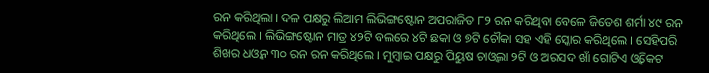ରନ କରିଥିଲା । ଦଳ ପକ୍ଷରୁ ଲିଆମ ଲିଭିଙ୍ଗଷ୍ଟୋନ ଅପରାଜିତ ୮୨ ରନ କରିଥିବା ବେଳେ ଜିତେଶ ଶର୍ମା ୪୯ ରନ କରିଥିଲେ । ଲିଭିଙ୍ଗଷ୍ଟୋନ ମାତ୍ର ୪୨ଟି ବଲରେ ୪ଟି ଛକା ଓ ୭ଟି ଚୌକା ସହ ଏହି ସ୍କୋର କରିଥିଲେ । ସେହିପରି ଶିଖର ଧଓ୍ବନ ୩୦ ରନ ରନ କରିଥିଲେ । ମୁମ୍ବାଇ ପକ୍ଷରୁ ପିୟୁଷ ଚାଓ୍ବଲା ୨ଟି ଓ ଅରସଦ ଖାଁ ଗୋଟିଏ ଓ୍ବିକେଟ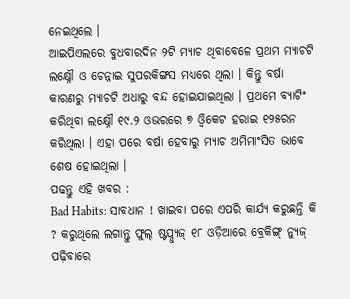ନେଇଥିଲେ ।
ଆଇପିଏଲରେ ବୁଧବାରଦିନ ୨ଟି ମ୍ୟାଚ ଥିବାବେଳେ ପ୍ରଥମ ମ୍ୟାଚଟି ଲକ୍ଷ୍ନୌ ଓ ଚେନ୍ନାଇ ସୁପରକିଙ୍ଗସ ମଧ୍ୟରେ ଥିଲା । କିନ୍ତୁ ବର୍ଷା କାରଣରୁ ମ୍ୟାଚଟି ଅଧାରୁ ବନ୍ଦ ହୋଇଯାଇଥିଲା । ପ୍ରଥମେ ବ୍ୟାଟିଂ କରିଥିବା ଲକ୍ଷ୍ନୌ ୧୯.୨ ଓଭରରେ ୭ ଓ୍ବିକେଟ ହରାଇ ୧୨୫ରନ କରିଥିଲା । ଏହା ପରେ ବର୍ଷା ହେବାରୁ ମ୍ୟାଚ ଅମିମାଂସିତ ଭାବେ ଶେଷ ହୋଇଥିଲା ।
ପଢନ୍ତୁ ଏହି ଖବର :
Bad Habits: ସାବଧାନ ! ଖାଇବା ପରେ ଏପରି କାର୍ଯ୍ୟ କରୁଛନ୍ତି କି ? କରୁଥିଲେ ଲଗାନ୍ତୁ ଫୁଲ୍ ଷ୍ଟପ୍ନ୍ୟୁଜ୍ ୧୮ ଓଡ଼ିଆରେ ବ୍ରେକିଙ୍ଗ୍ ନ୍ୟୁଜ୍ ପଢ଼ିବାରେ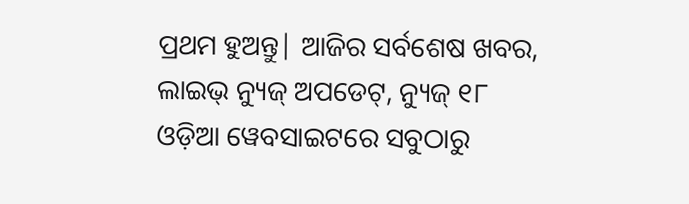ପ୍ରଥମ ହୁଅନ୍ତୁ| ଆଜିର ସର୍ବଶେଷ ଖବର, ଲାଇଭ୍ ନ୍ୟୁଜ୍ ଅପଡେଟ୍, ନ୍ୟୁଜ୍ ୧୮ ଓଡ଼ିଆ ୱେବସାଇଟରେ ସବୁଠାରୁ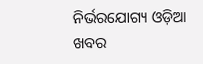ନିର୍ଭରଯୋଗ୍ୟ ଓଡ଼ିଆ ଖବର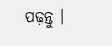ପଢ଼ନ୍ତୁ ।